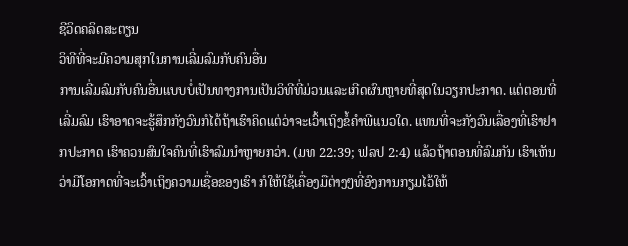ຊີວິດຄລິດສະຕຽນ
ວິທີທີ່ຈະມີຄວາມສຸກໃນການເລີ່ມລົມກັບຄົນອື່ນ
ການເລີ່ມລົມກັບຄົນອື່ນແບບບໍ່ເປັນທາງການເປັນວິທີທີ່ມ່ວນແລະເກີດຜົນຫຼາຍທີ່ສຸດໃນວຽກປະກາດ. ແຕ່ຕອນທີ່ເລີ່ມລົມ ເຮົາອາດຈະຮູ້ສຶກກັງວົນກໍໄດ້ຖ້າເຮົາຄິດແຕ່ວ່າຈະເວົ້າເຖິງຂໍ້ຄຳພີແນວໃດ. ແທນທີ່ຈະກັງວົນເລື່ອງທີ່ເຮົາຢາກປະກາດ ເຮົາຄວນສົນໃຈຄົນທີ່ເຮົາລົມນຳຫຼາຍກວ່າ. (ມທ 22:39; ຟລປ 2:4) ແລ້ວຖ້າຕອນທີ່ລົມກັນ ເຮົາເຫັນວ່າມີໂອກາດທີ່ຈະເວົ້າເຖິງຄວາມເຊື່ອຂອງເຮົາ ກໍໃຫ້ໃຊ້ເຄື່ອງມືຕ່າງໆທີ່ອົງການກຽມໄວ້ໃຫ້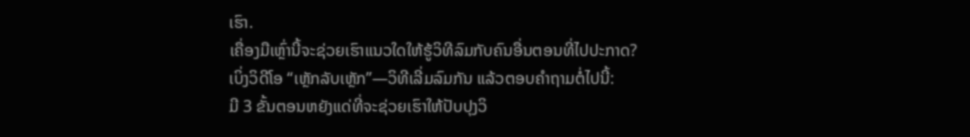ເຮົາ.
ເຄື່ອງມືເຫຼົ່ານີ້ຈະຊ່ວຍເຮົາແນວໃດໃຫ້ຮູ້ວິທີລົມກັບຄົນອື່ນຕອນທີ່ໄປປະກາດ?
ເບິ່ງວິດີໂອ “ເຫຼັກລັບເຫຼັກ”—ວິທີເລີ່ມລົມກັນ ແລ້ວຕອບຄຳຖາມຕໍ່ໄປນີ້:
ມີ 3 ຂັ້ນຕອນຫຍັງແດ່ທີ່ຈະຊ່ວຍເຮົາໃຫ້ປັບປຸງວິ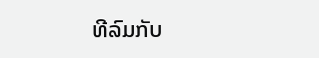ທີລົມກັບ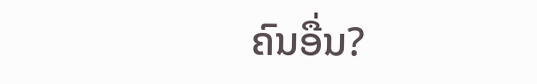ຄົນອື່ນ?